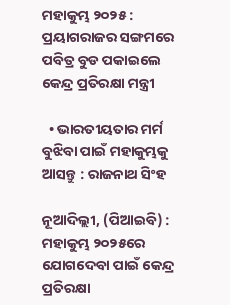ମହାକୁମ୍ଭ ୨୦୨୫ : ପ୍ରୟାଗରାଜର ସଙ୍ଗମରେ ପବିତ୍ର ବୁଡ ପକାଇଲେ କେନ୍ଦ୍ର ପ୍ରତିରକ୍ଷା ମନ୍ତ୍ରୀ

  • ଭାରତୀୟତାର ମର୍ମ ବୁଝିବା ପାଇଁ ମହାକୁମ୍ଭକୁ ଆସନ୍ତୁ : ରାଜନାଥ ସିଂହ

ନୂଆଦିଲ୍ଲୀ, (ପିଆଇବି) : ମହାକୁମ୍ଭ ୨୦୨୫ରେ ଯୋଗଦେବା ପାଇଁ କେନ୍ଦ୍ର ପ୍ରତିରକ୍ଷା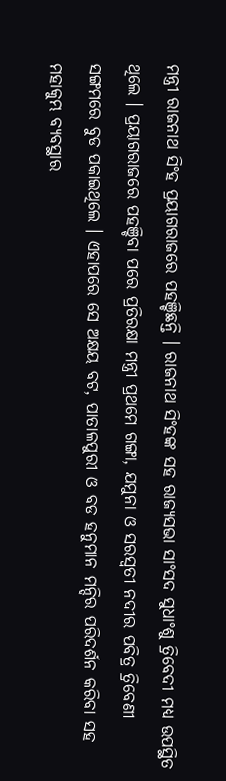ମନ୍ତ୍ରୀ ରାଜନାଥ ସିଂହ ପ୍ରୟାଗରାଜରେ ପହଞ୍ଚିଛନ୍ତି । ରାଜନାଥ ସିଂହଙ୍କ ସହ ରାଜ୍ୟସଭା ସାଂସଦ ସୁଧାଂଶୁ ତ୍ରିବେଦୀ ମଧ୍ୟ ଉପସ୍ଥିତ ଥିଲେ । ପ୍ରୟାଗରାଜରେ ପହଞ୍ଚିବା ପରେ ପ୍ରତିରକ୍ଷା ମନ୍ତ୍ରୀ ପ୍ରଥମେ ଗଙ୍ଗା, ଯମୁନା ଓ ସରସ୍ୱତୀ ନଦୀର ପବିତ୍ର ତ୍ରିବେଣୀ ସଙ୍ଗମରେ ବୁଡ ପକାଇଥିଲେ । ଏହାପରେ ସେ ଅକ୍ଷୟ ବଟ, ପାତାଳପୁରୀ ଓ ବଡ ହନୁମାନ ମନ୍ଦିର ପରିଦର୍ଶନ କରିବା ସହ ମହାକୁମ୍ଭ ବ୍ୟବସ୍ଥାର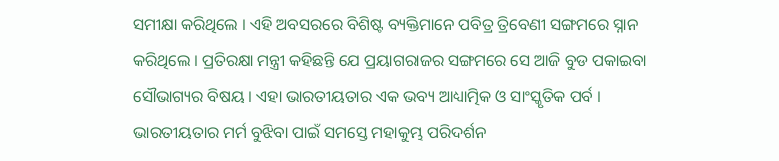ସମୀକ୍ଷା କରିଥିଲେ । ଏହି ଅବସରରେ ବିଶିଷ୍ଟ ବ୍ୟକ୍ତିମାନେ ପବିତ୍ର ତ୍ରିବେଣୀ ସଙ୍ଗମରେ ସ୍ନାନ କରିଥିଲେ । ପ୍ରତିରକ୍ଷା ମନ୍ତ୍ରୀ କହିଛନ୍ତି ଯେ ପ୍ରୟାଗରାଜର ସଙ୍ଗମରେ ସେ ଆଜି ବୁଡ ପକାଇବା ସୌଭାଗ୍ୟର ବିଷୟ । ଏହା ଭାରତୀୟତାର ଏକ ଭବ୍ୟ ଆଧ୍ୟାତ୍ମିକ ଓ ସାଂସ୍କୃତିକ ପର୍ବ । ଭାରତୀୟତାର ମର୍ମ ବୁଝିବା ପାଇଁ ସମସ୍ତେ ମହାକୁମ୍ଭ ପରିଦର୍ଶନ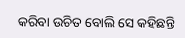କରିବା ଉଚିତ ବୋଲି ସେ କହିଛନ୍ତି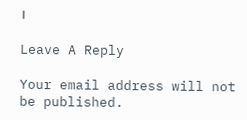।

Leave A Reply

Your email address will not be published.